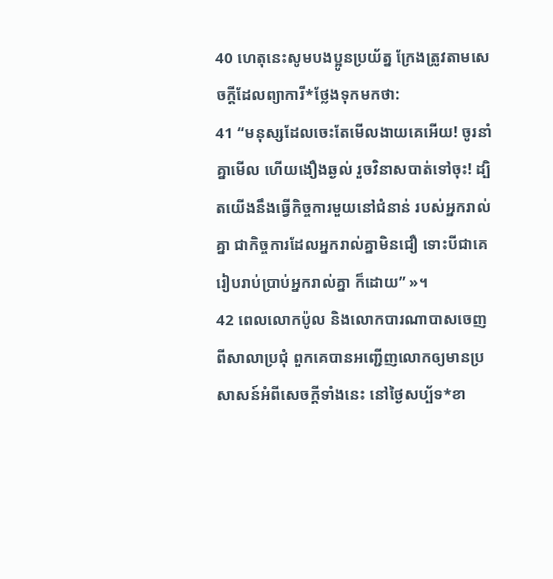40 ហេតុនេះសូមបងប្អូនប្រយ័ត្ន ក្រែងត្រូវតាមសេចក្ដីដែលព្យាការី*ថ្លែងទុកមកថា:
41 “មនុស្សដែលចេះតែមើលងាយគេអើយ! ចូរនាំគ្នាមើល ហើយងឿងឆ្ងល់ រួចវិនាសបាត់ទៅចុះ! ដ្បិតយើងនឹងធ្វើកិច្ចការមួយនៅជំនាន់ របស់អ្នករាល់គ្នា ជាកិច្ចការដែលអ្នករាល់គ្នាមិនជឿ ទោះបីជាគេរៀបរាប់ប្រាប់អ្នករាល់គ្នា ក៏ដោយ” »។
42 ពេលលោកប៉ូល និងលោកបារណាបាសចេញពីសាលាប្រជុំ ពួកគេបានអញ្ជើញលោកឲ្យមានប្រសាសន៍អំពីសេចក្ដីទាំងនេះ នៅថ្ងៃសប្ប័ទ*ខា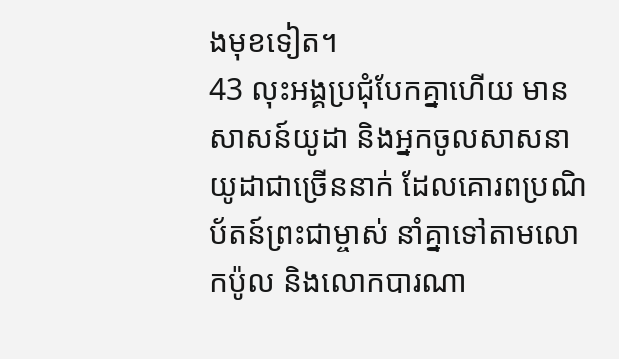ងមុខទៀត។
43 លុះអង្គប្រជុំបែកគ្នាហើយ មានសាសន៍យូដា និងអ្នកចូលសាសនាយូដាជាច្រើននាក់ ដែលគោរពប្រណិប័តន៍ព្រះជាម្ចាស់ នាំគ្នាទៅតាមលោកប៉ូល និងលោកបារណា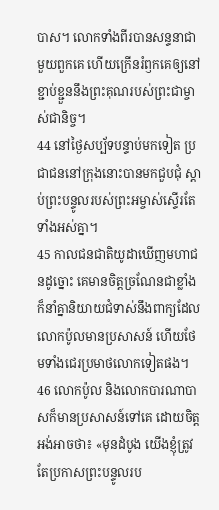បាស។ លោកទាំងពីរបានសន្ទនាជាមួយពួកគេ ហើយក្រើនរំឭកគេឲ្យនៅខ្ជាប់ខ្ជួននឹងព្រះគុណរបស់ព្រះជាម្ចាស់ជានិច្ច។
44 នៅថ្ងៃសប្ប័ទបន្ទាប់មកទៀត ប្រជាជននៅក្រុងនោះបានមកជួបជុំ ស្ដាប់ព្រះបន្ទូលរបស់ព្រះអម្ចាស់ស្ទើរតែទាំងអស់គ្នា។
45 កាលជនជាតិយូដាឃើញមហាជនដូច្នោះ គេមានចិត្តច្រណែនជាខ្លាំង ក៏នាំគ្នានិយាយជំទាស់នឹងពាក្យដែលលោកប៉ូលមានប្រសាសន៍ ហើយថែមទាំងជេរប្រមាថលោកទៀតផង។
46 លោកប៉ូល និងលោកបារណាបាសក៏មានប្រសាសន៍ទៅគេ ដោយចិត្តអង់អាចថា៖ «មុនដំបូង យើងខ្ញុំត្រូវតែប្រកាសព្រះបន្ទូលរប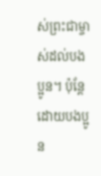ស់ព្រះជាម្ចាស់ដល់បងប្អូន។ ប៉ុន្តែ ដោយបងប្អូន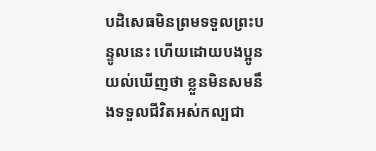បដិសេធមិនព្រមទទួលព្រះបន្ទូលនេះ ហើយដោយបងប្អូនយល់ឃើញថា ខ្លួនមិនសមនឹងទទួលជីវិតអស់កល្បជា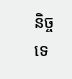និច្ចទេ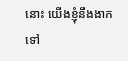នោះ យើងខ្ញុំនឹងងាកទៅ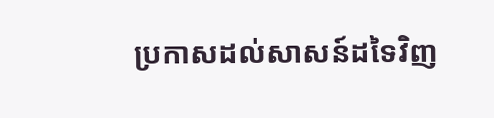ប្រកាសដល់សាសន៍ដទៃវិញ